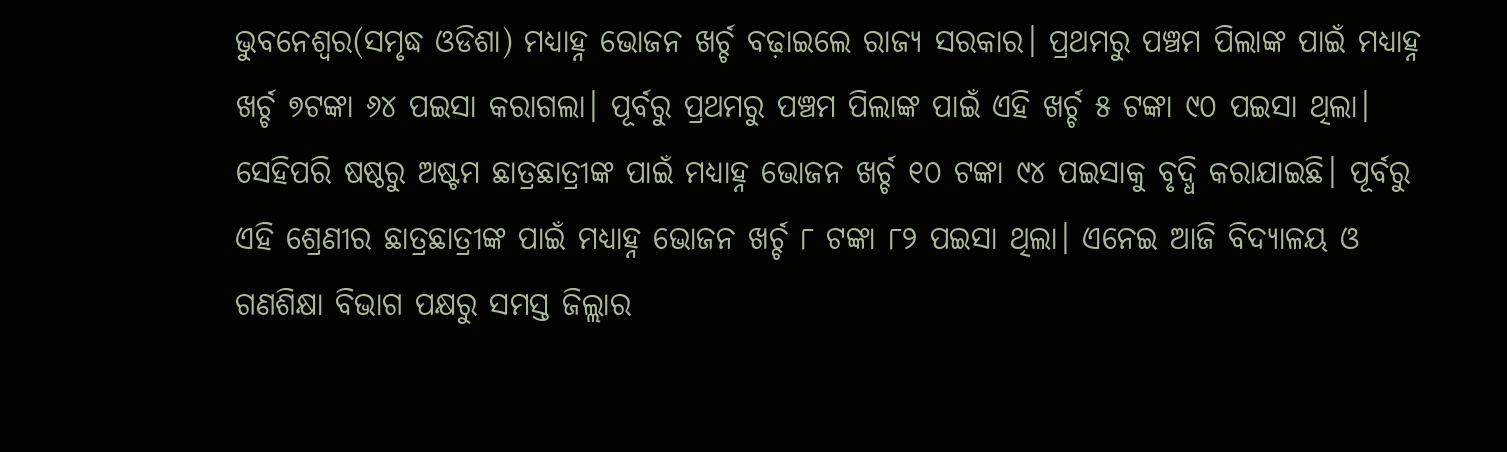ଭୁବନେଶ୍ୱର(ସମୃଦ୍ଧ ଓଡିଶା) ମଧ୍ୟାହ୍ନ ଭୋଜନ ଖର୍ଚ୍ଚ ବଢ଼ାଇଲେ ରାଜ୍ୟ ସରକାର। ପ୍ରଥମରୁ ପଞ୍ଚମ ପିଲାଙ୍କ ପାଇଁ ମଧ୍ୟାହ୍ନ ଖର୍ଚ୍ଚ ୭ଟଙ୍କା ୬୪ ପଇସା କରାଗଲା। ପୂର୍ବରୁ ପ୍ରଥମରୁ ପଞ୍ଚମ ପିଲାଙ୍କ ପାଇଁ ଏହି ଖର୍ଚ୍ଚ ୫ ଟଙ୍କା ୯୦ ପଇସା ଥିଲା। ସେହିପରି ଷଷ୍ଠରୁ ଅଷ୍ଟମ ଛାତ୍ରଛାତ୍ରୀଙ୍କ ପାଇଁ ମଧ୍ୟାହ୍ନ ଭୋଜନ ଖର୍ଚ୍ଚ ୧୦ ଟଙ୍କା ୯୪ ପଇସାକୁ ବୃଦ୍ଧି କରାଯାଇଛି। ପୂର୍ବରୁ ଏହି ଶ୍ରେଣୀର ଛାତ୍ରଛାତ୍ରୀଙ୍କ ପାଇଁ ମଧ୍ୟାହ୍ନ ଭୋଜନ ଖର୍ଚ୍ଚ ୮ ଟଙ୍କା ୮୨ ପଇସା ଥିଲା। ଏନେଇ ଆଜି ବିଦ୍ୟାଳୟ ଓ ଗଣଶିକ୍ଷା ବିଭାଗ ପକ୍ଷରୁ ସମସ୍ତ ଜିଲ୍ଲାର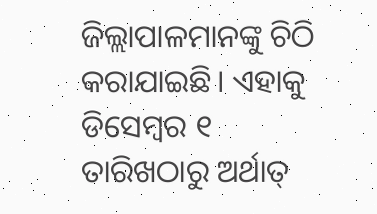ଜିଲ୍ଲାପାଳମାନଙ୍କୁ ଚିଠି କରାଯାଇଛି। ଏହାକୁ ଡିସେମ୍ବର ୧ ତାରିଖଠାରୁ ଅର୍ଥାତ୍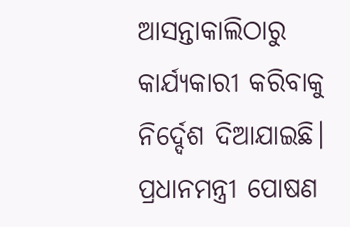ଆସନ୍ତାକାଲିଠାରୁ କାର୍ଯ୍ୟକାରୀ କରିବାକୁ ନିର୍ଦ୍ଦେଶ ଦିଆଯାଇଛି। ପ୍ରଧାନମନ୍ତ୍ରୀ ପୋଷଣ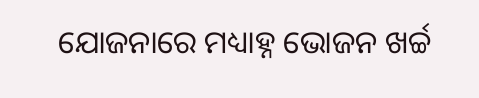ଯୋଜନାରେ ମଧ୍ୟାହ୍ନ ଭୋଜନ ଖର୍ଚ୍ଚ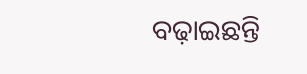ବଢ଼ାଇଛନ୍ତି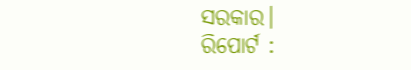ସରକାର।
ରିପୋର୍ଟ :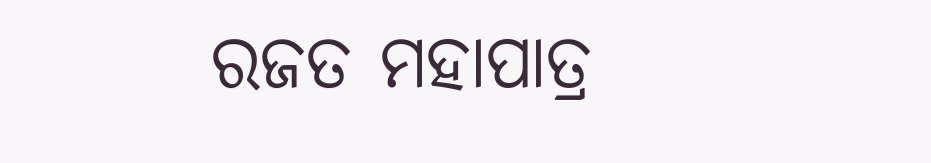ରଜତ ମହାପାତ୍ର